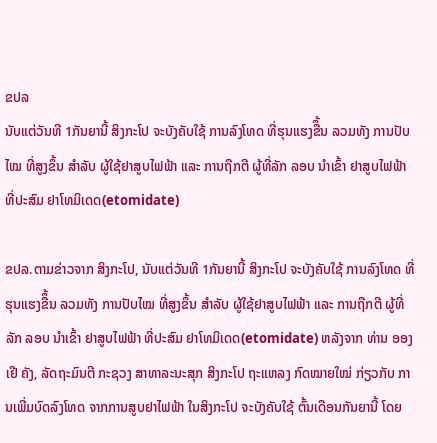ຂປລ
ນັບແຕ່ວັນທີ 1ກັນຍານີ້ ສິງກະໂປ ຈະບັງຄັບໃຊ້ ການລົງໂທດ ທີ່ຮຸນແຮງຂືຶ້ນ ລວມທັງ ການປັບໄໝ ທີ່ສູງຂຶ້ນ ສຳລັບ ຜູ້ໃຊ້ຢາສູບໄຟຟ້າ ແລະ ການຖືກຕີ ຜູ້ທີ່ລັກ ລອບ ນຳເຂົ້າ ຢາສູບໄຟຟ້າ ທີ່ປະສົມ ຢາໂທມິເດດ(etomidate)

ຂປລ.ຕາມຂ່າວຈາກ ສິງກະໂປ, ນັບແຕ່ວັນທີ 1ກັນຍານີ້ ສິງກະໂປ ຈະບັງຄັບໃຊ້ ການລົງໂທດ ທີ່ຮຸນແຮງຂືຶ້ນ ລວມທັງ ການປັບໄໝ ທີ່ສູງຂຶ້ນ ສຳລັບ ຜູ້ໃຊ້ຢາສູບໄຟຟ້າ ແລະ ການຖືກຕີ ຜູ້ທີ່ລັກ ລອບ ນຳເຂົ້າ ຢາສູບໄຟຟ້າ ທີ່ປະສົມ ຢາໂທມິເດດ(etomidate) ຫລັງຈາກ ທ່ານ ອອງເຢີ ຄັງ, ລັດຖະມົນຕີ ກະຊວງ ສາທາລະນະສຸກ ສິງກະໂປ ຖະແຫລງ ກົດໝາຍໃໝ່ ກ່ຽວກັບ ການເພີ່ມບົດລົງໂທດ ຈາກການສູບຢາໄຟຟ້າ ໃນສິງກະໂປ ຈະບັງຄັບໃຊ້ ຕົ້ນເດືອນກັນຍານີ້ ໂດຍ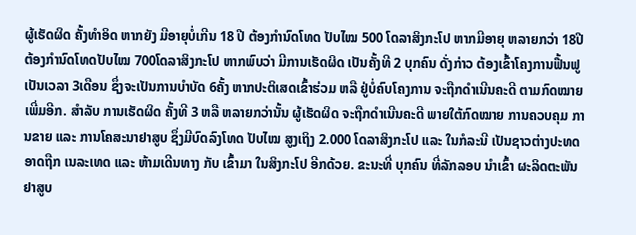ຜູ້ເຮັດຜິດ ຄັ້ງທຳອິດ ຫາກຍັງ ມີອາຍຸບໍ່ເກີນ 18 ປີ ຕ້ອງກຳນົດໂທດ ປັບໄໝ 500 ໂດລາສິງກະໂປ ຫາກມີອາຍຸ ຫລາຍກວ່າ 18ປີ ຕ້ອງກຳນົດໂທດປັບໄໝ 700ໂດລາສິງກະໂປ ຫາກພົບວ່າ ມີການເຮັດຜິດ ເປັນຄັ້ງທີ 2 ບຸກຄົນ ດັ່ງກ່າວ ຕ້ອງເຂົ້າໂຄງການຟື້ນຟູ ເປັນເວລາ 3ເດືອນ ຊຶ່ງຈະເປັນການບຳບັດ 6ຄັ້ງ ຫາກປະຕິເສດເຂົ້າຮ່ວມ ຫລື ຢູ່ບໍ່ຄົບໂຄງການ ຈະຖືກດຳເນີນຄະດີ ຕາມກົດໝາຍ ເພີ່ມອີກ. ສຳລັບ ການເຮັດຜິດ ຄັ້ງທີ 3 ຫລື ຫລາຍກວ່ານັ້ນ ຜູ້ເຮັດຜິດ ຈະຖືກດຳເນີນຄະດີ ພາຍໃຕ້ກົດໝາຍ ການຄວບຄຸມ ການຂາຍ ແລະ ການໂຄສະນາຢາສູບ ຊຶ່ງມີບົດລົງໂທດ ປັບໄໝ ສູງເຖິງ 2.000 ໂດລາສິງກະໂປ ແລະ ໃນກໍລະນີ ເປັນຊາວຕ່າງປະທດ ອາດຖືກ ເນລະເທດ ແລະ ຫ້າມເດີນທາງ ກັບ ເຂົ້າມາ ໃນສິງກະໂປ ອີກດ້ວຍ. ຂະນະທີ່ ບຸກຄົນ ທີ່ລັກລອບ ນຳເຂົ້າ ຜະລິດຕະພັນ ຢາສູບ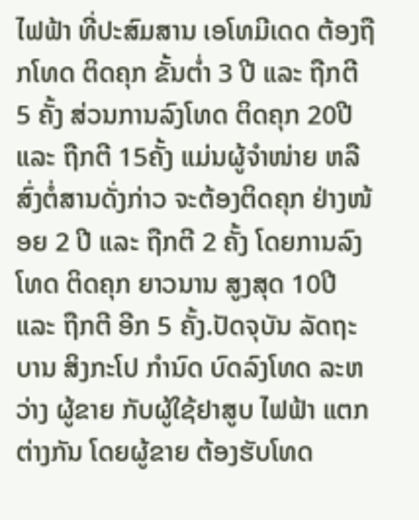ໄຟຟ້າ ທີ່ປະສົມສານ ເອໂທມີເດດ ຕ້ອງຖືກໂທດ ຕິດຄຸກ ຂັ້ນຕ່ຳ 3 ປີ ແລະ ຖືກຕີ 5 ຄັ້ງ ສ່ວນການລົງໂທດ ຕິດຄຸກ 20ປີ ແລະ ຖືກຕີ 15ຄັ້ງ ແມ່ນຜູ້ຈຳໜ່າຍ ຫລື ສົ່ງຕໍ່ສານດັ່ງກ່າວ ຈະຕ້ອງຕິດຄຸກ ຢ່າງໜ້ອຍ 2 ປີ ແລະ ຖືກຕີ 2 ຄັ້ງ ໂດຍການລົງໂທດ ຕິດຄຸກ ຍາວນານ ສູງສຸດ 10ປີ ແລະ ຖືກຕີ ອີກ 5 ຄັ້ງ.ປັດຈຸບັນ ລັດຖະບານ ສິງກະໂປ ກຳນົດ ບົດລົງໂທດ ລະຫວ່າງ ຜູ້ຂາຍ ກັບຜູ້ໃຊ້ຢາສູບ ໄຟຟ້າ ແຕກຕ່າງກັນ ໂດຍຜູ້ຂາຍ ຕ້ອງຮັບໂທດ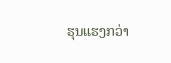ຮຸນແຮງກວ່າ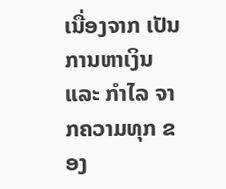ເນື່ອງຈາກ ເປັນການຫາເງິນ ແລະ ກຳໄລ ຈາກຄວາມທຸກ ຂອງ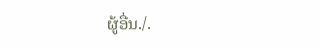ຜູ້ອື່ນ./.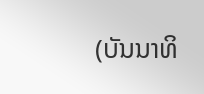(ບັນນາທິ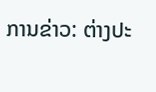ການຂ່າວ: ຕ່າງປະ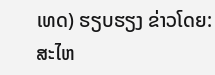ເທດ) ຮຽບຮຽງ ຂ່າວໂດຍ: ສະໄຫ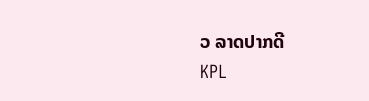ວ ລາດປາກດີ
KPL